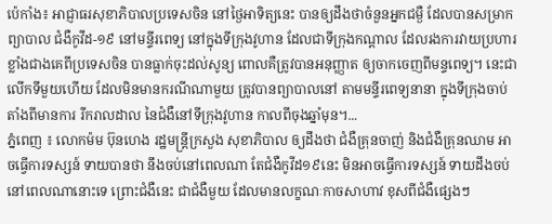ប៉េកាំង៖ អាជ្ញាធរសុខាភិបាលប្រទេសចិន នៅថ្ងៃអាទិត្យនេះ បានឲ្យដឹងថាចំនួនអ្នកជម្ងឺ ដែលបានសម្រាកព្យាបាល ជំងឺកូវីដ-១៩ នៅមន្ទីរពេទ្យ នៅក្នុងទីក្រុងវូហាន ដែលជាទីក្រុងកណ្តាល ដែលរងការវាយប្រហារ ខ្លាំងជាងគេពីប្រទេសចិន បានធ្លាក់ចុះដល់សូន្យ ពោលគឺត្រូវបានអនុញ្ញាត ឲ្យចាកចេញពីមន្ទពេទ្យ។ នេះជាលើកទីមួយហើយ ដែលមិនមានករណីណាមួយ ត្រូវបានព្យាបាលនៅ តាមមន្ទីរពេទ្យនានា ក្នុងទីក្រុងចាប់តាំងពីមានការ រីករាលដាល នៃជំងឺនៅទីក្រុងវូហាន កាលពីចុងឆ្នាំមុន។...
ភ្នំពេញ ៖ លោកម៉ម ប៊ុនហេង រដ្ឋមន្រ្តីក្រសួង សុខាភិបាល ឲ្យដឹងថា ជំងឺគ្រុនចាញ់ និងជំងឺគ្រុនឈាម អាចធ្វើការទស្សន៍ ទាយបានថា នឹងចប់នៅពេលណា តែជំងឺកូវីដ១៩នេះ មិនអាចធ្វើការទស្សន៍ ទាយដឹងចប់ នៅពេលណានោះទេ ព្រោះជំងឺនេះ ជាជំងឺមួយ ដែលមានលក្ខណៈកាចសាហាវ ខុសពីជំងឺផ្សេងៗ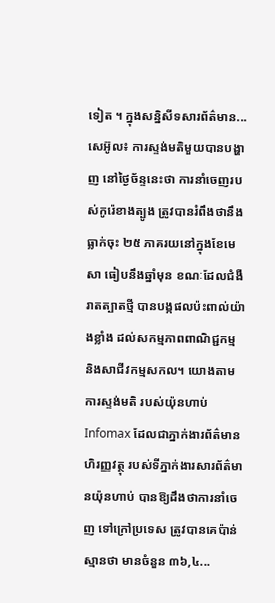ទៀត ។ ក្នុងសន្និសីទសារព័ត៌មាន...
សេអ៊ូល៖ ការស្ទង់មតិមួយបានបង្ហាញ នៅថ្ងៃច័ន្ទនេះថា ការនាំចេញរបស់កូរ៉េខាងត្បូង ត្រូវបានរំពឹងថានឹងធ្លាក់ចុះ ២៥ ភាគរយនៅក្នុងខែមេសា ធៀបនឹងឆ្នាំមុន ខណៈដែលជំងឺរាតត្បាតថ្មី បានបង្កផលប៉ះពាល់យ៉ាងខ្លាំង ដល់សកម្មភាពពាណិជ្ជកម្ម និងសាជីវកម្មសកល។ យោងតាមការស្ទង់មតិ របស់យ៉ុនហាប់ Infomax ដែលជាភ្នាក់ងារព័ត៌មានហិរញ្ញវត្ថុ របស់ទីភ្នាក់ងារសារព័ត៌មានយ៉ុនហាប់ បានឱ្យដឹងថាការនាំចេញ ទៅក្រៅប្រទេស ត្រូវបានគេប៉ាន់ស្មានថា មានចំនួន ៣៦,៤...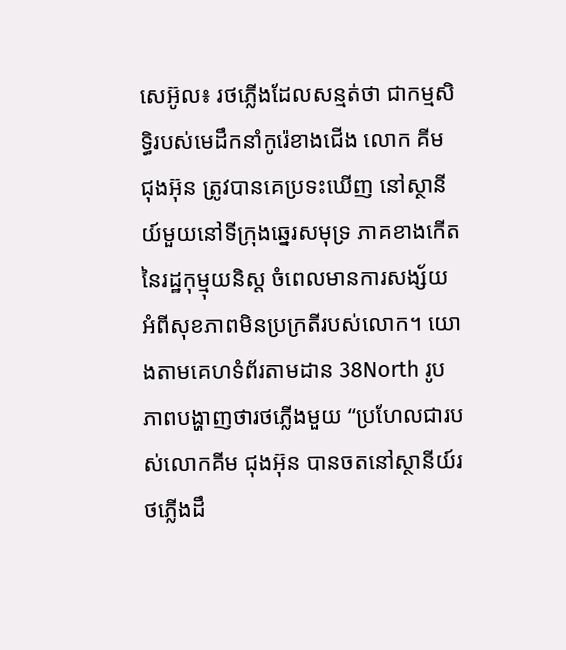សេអ៊ូល៖ រថភ្លើងដែលសន្មត់ថា ជាកម្មសិទ្ធិរបស់មេដឹកនាំកូរ៉េខាងជើង លោក គីម ជុងអ៊ុន ត្រូវបានគេប្រទះឃើញ នៅស្ថានីយ៍មួយនៅទីក្រុងឆ្នេរសមុទ្រ ភាគខាងកើតនៃរដ្ឋកុម្មុយនិស្ត ចំពេលមានការសង្ស័យ អំពីសុខភាពមិនប្រក្រតីរបស់លោក។ យោងតាមគេហទំព័រតាមដាន 38North រូបភាពបង្ហាញថារថភ្លើងមួយ “ប្រហែលជារបស់លោកគីម ជុងអ៊ុន បានចតនៅស្ថានីយ៍រថភ្លើងដឹ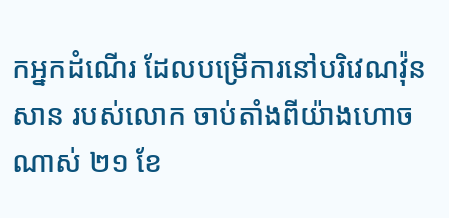កអ្នកដំណើរ ដែលបម្រើការនៅបរិវេណវ៉ុនសាន របស់លោក ចាប់តាំងពីយ៉ាងហោចណាស់ ២១ ខែ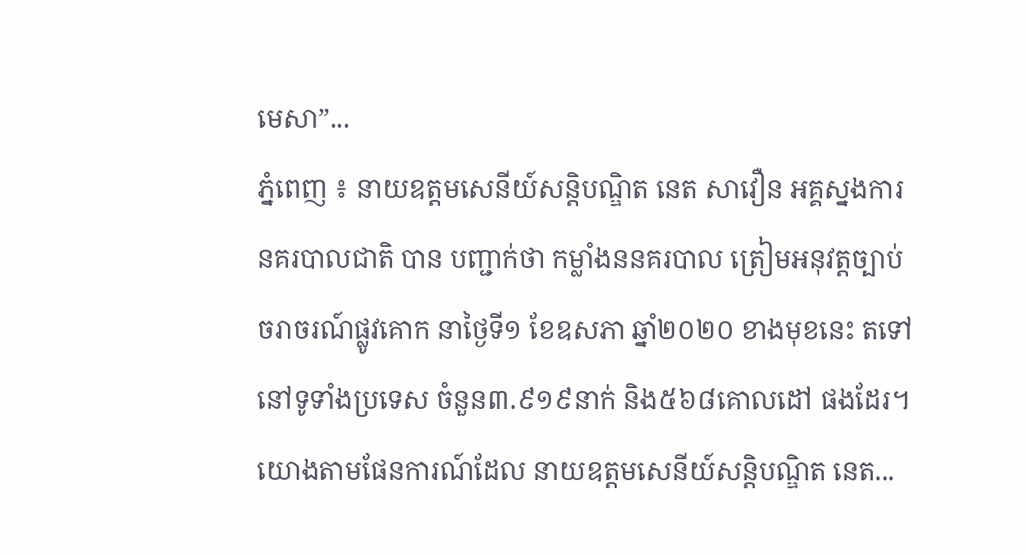មេសា”...
ភ្នំពេញ ៖ នាយឧត្តមសេនីយ៍សន្ដិបណ្ឌិត នេត សាវឿន អគ្គស្នងការនគរបាលជាតិ បាន បញ្ជាក់ថា កម្លាំងននគរបាល ត្រៀមអនុវត្តច្បាប់ចរាចរណ៍ផ្លូវគោក នាថ្ងៃទី១ ខែឧសភា ឆ្នាំ២០២០ ខាងមុខនេះ តទៅ នៅទូទាំងប្រទេស ចំនួន៣.៩១៩នាក់ និង៥៦៨គោលដៅ ផងដែរ។ យោងតាមផែនការណ៍ដែល នាយឧត្តមសេនីយ៍សន្ដិបណ្ឌិត នេត...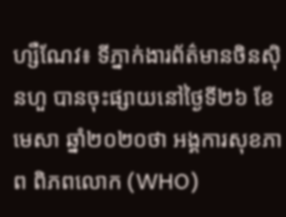ហ្សឺណែវ៖ ទីភ្នាក់ងារព័ត៌មានចិនស៊ិនហួ បានចុះផ្សាយនៅថ្ងៃទី២៦ ខែមេសា ឆ្នាំ២០២០ថា អង្គការសុខភាព ពិភពលោក (WHO)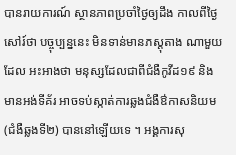បានរាយការណ៍ ស្ថានភាពប្រចាំថ្ងៃឲ្យដឹង កាលពីថ្ងៃសៅរ៍ថា បច្ចុប្បន្ននេះ មិនទាន់មានភស្តុតាង ណាមួយដែល អះអាងថា មនុស្សដែលជាពីជំងឺកូវីដ១៩ និងមានអង់ទីគ័រ អាចទប់ស្កាត់ការឆ្លងជំងឺឳកាសនិយម (ជំងឺឆ្លងទី២) បាននៅឡើយទេ ។ អង្គការសុ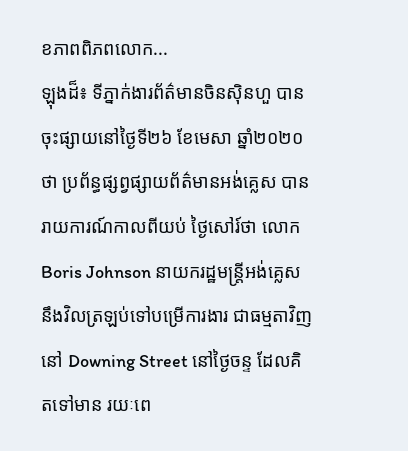ខភាពពិភពលោក...
ឡុងដ៏៖ ទីភ្នាក់ងារព័ត៌មានចិនស៊ិនហួ បានចុះផ្សាយនៅថ្ងៃទី២៦ ខែមេសា ឆ្នាំ២០២០ថា ប្រព័ន្ធផ្សព្វផ្សាយព័ត៌មានអង់គ្លេស បានរាយការណ៍កាលពីយប់ ថ្ងៃសៅរ៍ថា លោក Boris Johnson នាយករដ្ឋមន្ត្រីអង់គ្លេស នឹងវិលត្រឡប់ទៅបម្រើការងារ ជាធម្មតាវិញ នៅ Downing Street នៅថ្ងៃចន្ទ ដែលគិតទៅមាន រយៈពេ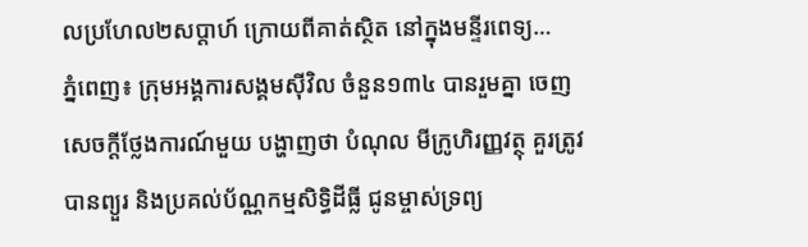លប្រហែល២សប្តាហ៍ ក្រោយពីគាត់ស្ថិត នៅក្នុងមន្ទីរពេទ្យ...
ភ្នំពេញ៖ ក្រុមអង្គការសង្គមស៊ីវិល ចំនួន១៣៤ បានរួមគ្នា ចេញសេចក្តីថ្លែងការណ៍មួយ បង្ហាញថា បំណុល មីក្រូហិរញ្ញវត្ថុ គួរត្រូវបានព្យួរ និងប្រគល់ប័ណ្ណកម្មសិទ្ធិដីធ្លី ជូនម្ចាស់ទ្រព្យ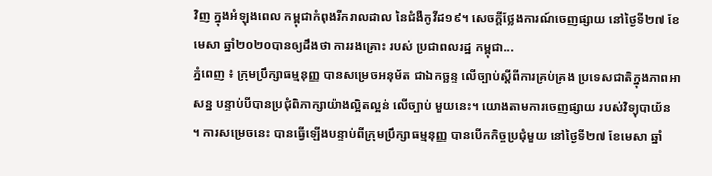វិញ ក្នុងអំឡុងពេល កម្ពុជាកំពុងរីករាលដាល នៃជំងឺកូវីដ១៩។ សេចក្តីថ្លែងការណ៍ចេញផ្សាយ នៅថ្ងៃទី២៧ ខែមេសា ឆ្នាំ២០២០បានឲ្យដឹងថា ការរងគ្រោះ របស់ ប្រជាពលរដ្ឋ កម្ពុជា...
ភ្នំពេញ ៖ ក្រុមប្រឹក្សាធម្មនុញ្ញ បានសម្រេចអនុម័ត ជាឯកច្ឆន្ទ លើច្បាប់ស្ដីពីការគ្រប់គ្រង ប្រទេសជាតិក្នុងភាពអាសន្ន បន្ទាប់បីបានប្រជុំពិភាក្សាយ៉ាងល្អិតល្អន់ លើច្បាប់ មួយនេះ។ យោងតាមការចេញផ្សាយ របស់វិទ្យុបាយ័ន ។ ការសម្រេចនេះ បានធ្វើឡើងបន្ទាប់ពីក្រុមប្រឹក្សាធម្មនុញ្ញ បានបើកកិច្ចប្រជុំមួយ នៅថ្ងៃទី២៧ ខែមេសា ឆ្នាំ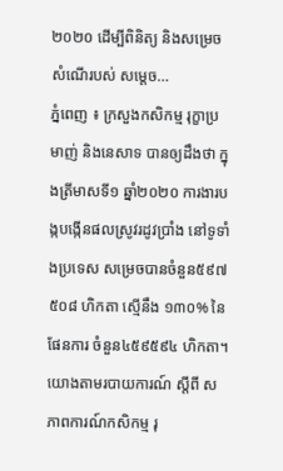២០២០ ដើម្បីពិនិត្យ និងសម្រេចសំណើរបស់ សម្តេច...
ភ្នំពេញ ៖ ក្រសួងកសិកម្ម រុក្ខាប្រមាញ់ និងនេសាទ បានឲ្យដឹងថា ក្នុងត្រីមាសទី១ ឆ្នាំ២០២០ ការងារបង្កបង្កើនផលស្រូវរដូវប្រាំង នៅទូទាំងប្រទេស សម្រេចបានចំនួន៥៩៧ ៥០៨ ហិកតា ស្មើនឹង ១៣០% នៃផែនការ ចំនួន៤៥៩៥៩៤ ហិកតា។ យោងតាមរបាយការណ៍ ស្ដីពី សភាពការណ៍កសិកម្ម រុ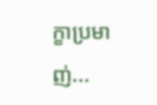ក្ខាប្រមាញ់...